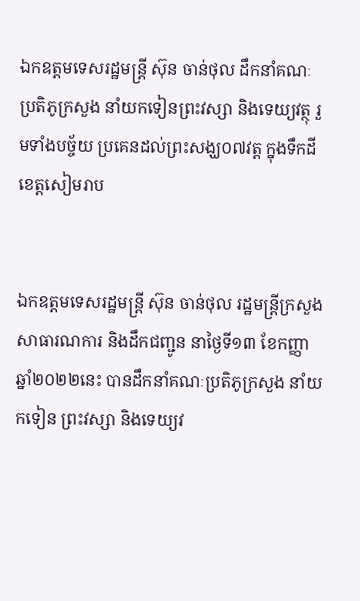ឯកឧត្តមទេសរដ្ឋមន្ត្រី ស៊ុន ចាន់ថុល ដឹកនាំគណៈប្រតិភូក្រសួង នាំយកទៀនព្រះវស្សា និងទេយ្យវត្ថុ រួមទាំងបច្ច័យ ប្រគេនដល់ព្រះសង្ឃ០៧វត្ត ក្នុងទឹកដីខេត្តសៀមរាប


ឯកឧត្តមទេសរដ្ឋមន្ត្រី ស៊ុន ចាន់ថុល រដ្ឋមន្ត្រីក្រសួងសាធារណការ និងដឹកជញ្ជូន នាថ្ងៃទី១៣ ខែកញ្ញា ឆ្នាំ២០២២នេះ បានដឹកនាំគណៈប្រតិភូក្រសួង នាំយកទៀន ព្រះវស្សា និងទេយ្យវ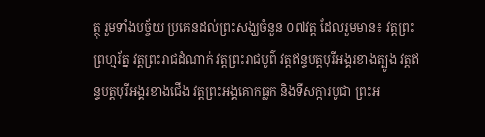ត្ថុ រួមទាំងបច្ច័យ ប្រគេនដល់ព្រះសង្ឃចំនួន ០៧វត្ត ដែលរួមមាន៖ វត្តព្រះព្រហ្មរ័ត្ន វត្តព្រះរាជដំណាក់ វត្តព្រះរាជបូព៌ វត្តឥន្ទបត្តបុរីអង្គរខាងត្បូង វត្តឥន្ទបត្តបុរីអង្គរខាងជើង វត្តព្រះអង្គគោកធ្លក និងទីសក្ការបូជា ព្រះអ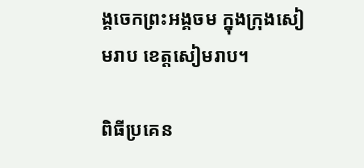ង្គចេកព្រះអង្គចម ក្នុងក្រុងសៀមរាប ខេត្តសៀមរាប។

ពិធីប្រគេន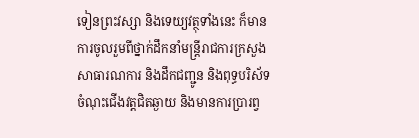ទៀនព្រះវស្សា និងទេយ្យវត្ថុទាំងនេះ ក៏មានការចូលរួមពីថ្នាក់ដឹកនាំមន្រ្តីរាជការក្រសួង សាធារណការ និងដឹកជញ្ជូន និងពុទ្ធបរិស័ទចំណុះជើងវត្តជិតឆ្ងាយ និងមានការប្រារព្វ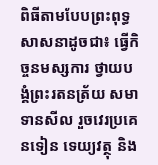ពិធីតាមបែបព្រះពុទ្ធសាសនាដូចជា៖ ធ្វើកិច្ចនមស្សការ ថ្វាយបង្គំព្រះរតនត្រ័យ សមាទានសីល រួចវេរប្រគេនទៀន ទេយ្យវត្ថុ និង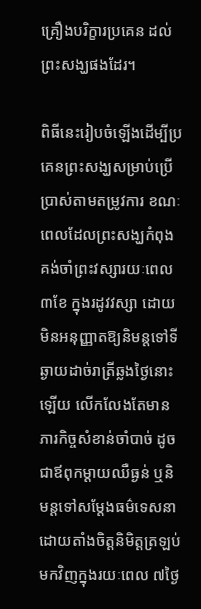គ្រឿងបរិក្ខារប្រគេន ដល់ព្រះសង្ឃផងដែរ។

ពិធីនេះរៀបចំឡើងដើម្បីប្រគេនព្រះសង្ឃសម្រាប់ប្រើប្រាស់តាមតម្រូវការ ខណៈពេលដែលព្រះសង្ឃកំពុងគង់ចាំព្រះវស្សារយៈពេល៣ខែ ក្នុងរដូវវស្សា ដោយមិនអនុញ្ញាតឱ្យនិមន្តទៅទីឆ្ងាយដាច់រាត្រីឆ្លងថ្ងៃនោះឡើយ លើកលែងតែមានភារកិច្ចសំខាន់ចាំបាច់ ដូចជាឪពុកម្តាយឈឺធ្ងន់ ឬនិមន្តទៅសម្តែងធម៌ទេសនា ដោយតាំងចិត្តនិមិត្តត្រឡប់មកវិញក្នុងរយៈពេល ៧ថ្ងៃ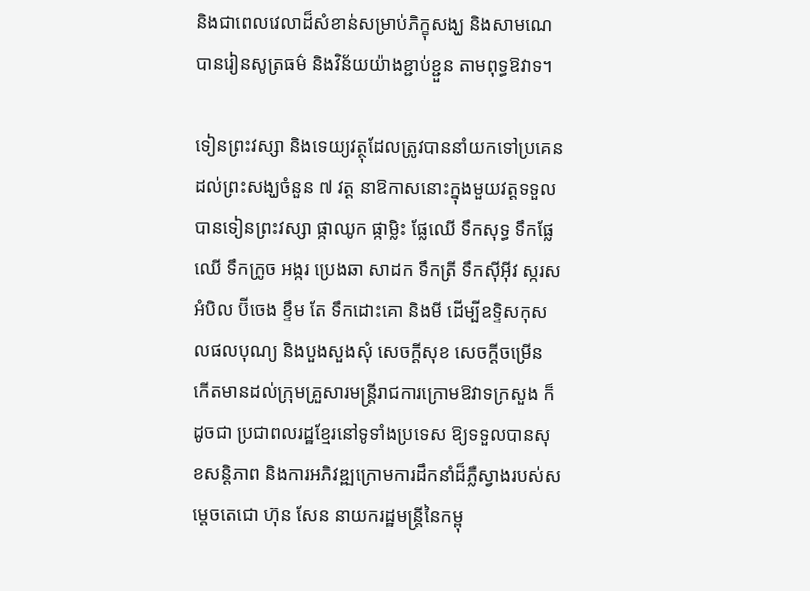និងជាពេលវេលាដ៏សំខាន់សម្រាប់ភិក្ខុសង្ឃ និងសាមណេបានរៀនសូត្រធម៌ និងវិន័យយ៉ាងខ្ជាប់ខ្ជួន តាមពុទ្ធឱវាទ។

ទៀនព្រះវស្សា និងទេយ្យវត្ថុដែលត្រូវបាននាំយកទៅប្រគេនដល់ព្រះសង្ឃចំនួន ៧ វត្ត នាឱកាសនោះក្នុងមួយវត្តទទួលបានទៀនព្រះវស្សា ផ្កាឈូក ផ្កាម្លិះ ផ្លែឈើ ទឹកសុទ្ធ ទឹកផ្លែឈើ ទឹកក្រូច អង្ករ ប្រេងឆា សាដក ទឹកត្រី ទឹកស៊ីអ៊ីវ ស្ករស អំបិល ប៊ីចេង ខ្ទឹម តែ ទឹកដោះគោ និងមី ដើម្បីឧទ្ទិសកុសលផលបុណ្យ និងបួងសួងសុំ សេចក្តីសុខ សេចក្តីចម្រើន កើតមានដល់ក្រុមគ្រួសារមន្ត្រីរាជការក្រោមឱវាទក្រសួង ក៏ដូចជា ប្រជាពលរដ្ឋខ្មែរនៅទូទាំងប្រទេស ឱ្យទទួលបានសុខសន្តិភាព និងការអភិវឌ្ឍក្រោមការដឹកនាំដ៏ភ្លឺស្វាងរបស់សម្តេចតេជោ ហ៊ុន សែន នាយករដ្ឋមន្ត្រីនៃកម្ពុ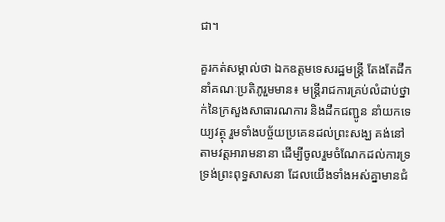ជា។

គួរកត់សម្គាល់ថា ឯកឧត្តមទេសរដ្ឋមន្ត្រី តែងតែដឹកនាំគណៈប្រតិភូរួមមាន៖ មន្ដ្រីរាជការគ្រប់លំដាប់ថ្នាក់នៃក្រសួងសាធារណការ និងដឹកជញ្ជូន នាំយកទេយ្យវត្ថុ រួមទាំងបច្ច័យប្រគេនដល់ព្រះសង្ឃ គង់នៅតាមវត្ដអារាមនានា ដើម្បីចូលរួមចំណែកដល់ការទ្រទ្រង់ព្រះពុទ្ធសាសនា ដែលយើងទាំងអស់គ្នាមានជំ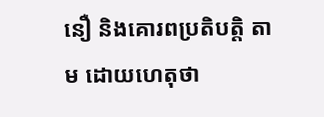នឿ និងគោរពប្រតិបត្តិ តាម ដោយហេតុថា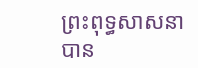ព្រះពុទ្ធសាសនា បាន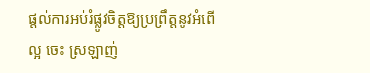ផ្តល់ការអប់រំផ្លូវចិត្តឱ្យប្រព្រឹត្តនូវអំពើល្អ ចេះ ស្រឡាញ់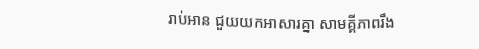រាប់អាន ជួយយកអាសារគ្នា សាមគ្គីភាពរឹង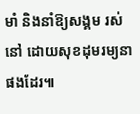មាំ និងនាំឱ្យសង្គម រស់នៅ ដោយសុខដុមរម្យនាផងដែរ៕